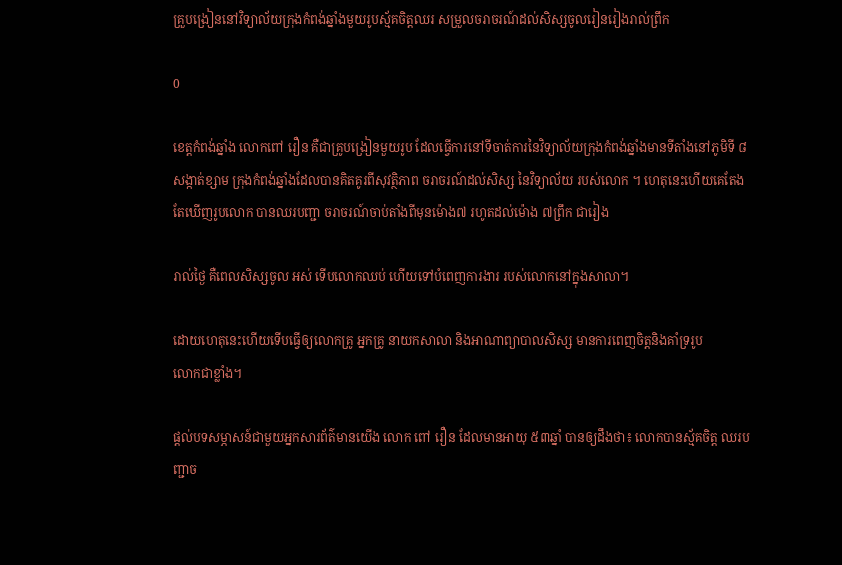គ្រួបង្រៀននៅវិទ្យាល័យក្រុងកំពង់ឆ្នាំងមួយរូបស្ម័គចិត្តឈរ សម្រួលចរាចរណ៍ដល់សិស្សចូលរៀនរៀងរាល់ព្រឹក

0

ខេត្តកំពង់ឆ្នាំង លោកពៅ រឿន គឺជាគ្រូបង្រៀនមួយរូប ដែលធ្វើការនៅទីចាត់ការនៃវិទ្យាល័យក្រុងកំពង់ឆ្នាំងមានទីតាំងនៅភូមិទី ៨ សង្កាត់ខ្សាម ក្រុងកំពង់ឆ្នាំងដែលបានគិតគូរពីសុវត្ថិភាព ចរាចរណ៍ដល់សិស្ស នៃវិទ្យាល័យ របស់លោក ។ ហេតុនេះហើយគេតែងតែឃើញរូបលោក បានឈរបញ្ជា ចរាចរណ៍ចាប់តាំងពីមុនម៉ោង៧ រហូតដល់ម៉ោង ៧ព្រឹក ជារៀង

រាល់ថ្ងៃ គឺពេលសិស្សចូល អស់ ទើបលោកឈប់ ហើយទៅបំពេញការងារ របស់លោកនៅក្នុងសាលា។

ដោយហេតុនេះហើយទើបធ្វើឲ្យលោកគ្រូ អ្នកគ្រូ នាយកសាលា និងអាណាព្យាបាលសិស្ស មានការពេញចិត្តនិងគាំទ្ររូប
លោកជាខ្លាំង។

ផ្ដល់បទសម្ភាសន៍ជាមួយអ្នកសារព័ត៌មានយើង លោក ពៅ រឿន ដែលមានអាយុ ៥៣ឆ្នាំ បានឲ្យដឹងថា៖ លោកបានស្ម័គចិត្ត ឈរបញ្ជាច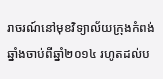រាចរណ៍នៅមុខវិទ្យាល័យក្រុងកំពង់ឆ្នាំងចាប់ពីឆ្នាំ២០១៤ រហូតដល់ប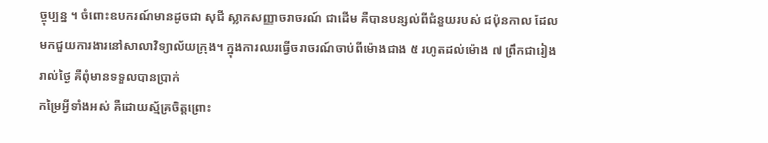ច្ចុប្បន្ន ។ ចំពោះឧបករណ៍មានដូចជា សុជី ស្លាកសញ្ញាចរាចរណ៍ ជាដើម គឺបានបន្សល់ពីជំនួយរបស់ ជប៉ុនកាល ដែលមកជួយការងារនៅសាលាវិទ្យាល័យក្រុង។ ក្នុងការឈរធ្វើចរាចរណ៍ចាប់ពីម៉ោងជាង ៥ រហូតដល់ម៉ោង ៧ ព្រឹកជារៀងរាល់ថ្ងៃ គឺពុំមានទទួលបានប្រាក់
កម្រៃអ្វីទាំងអស់ គឺដោយស្ម័គ្រចិត្តព្រោះ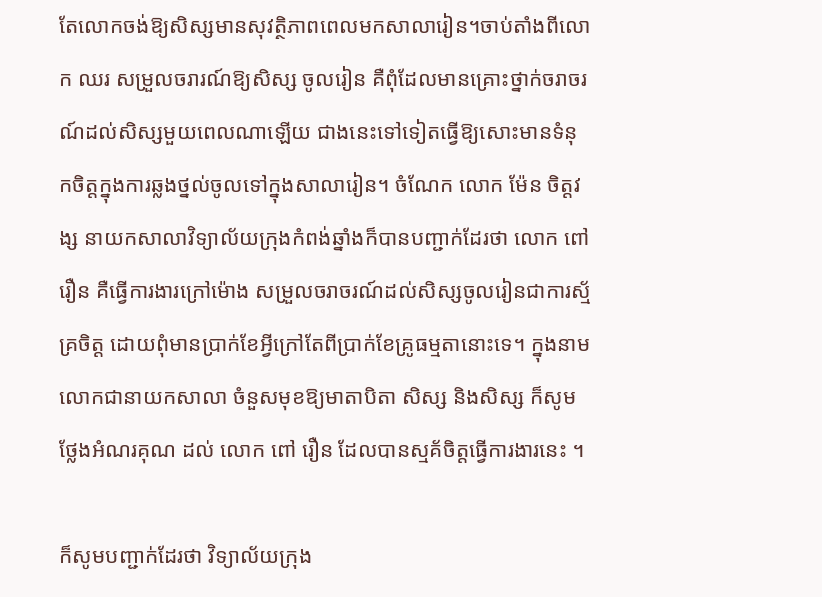តែលោកចង់ឱ្យសិស្សមានសុវត្ថិភាពពេលមកសាលារៀន។ចាប់តាំងពីលោក ឈរ សម្រួលចរារណ៍ឱ្យសិស្ស ចូលរៀន គឺពុំដែលមានគ្រោះថ្នាក់ចរាចរណ៍ដល់សិស្សមួយពេលណាឡើយ ជាងនេះទៅទៀតធ្វើឱ្យសោះមានទំនុកចិត្តក្នុងការឆ្លងថ្នល់ចូលទៅក្នុងសាលារៀន។ ចំណែក លោក ម៉ែន ចិត្តវង្ស នាយកសាលាវិទ្យាល័យក្រុងកំពង់ឆ្នាំងក៏បានបញ្ជាក់ដែរថា លោក ពៅរឿន គឺធ្វើការងារក្រៅម៉ោង សម្រួលចរាចរណ៍ដល់សិស្សចូលរៀនជាការស្ម័គ្រចិត្ត ដោយពុំមានប្រាក់ខែអ្វីក្រៅតែពីប្រាក់ខែគ្រូធម្មតានោះទេ។ ក្នុងនាមលោកជានាយកសាលា ចំនួសមុខឱ្យមាតាបិតា សិស្ស និងសិស្ស ក៏សូមថ្លែងអំណរគុណ ដល់ លោក ពៅ រឿន ដែលបានស្មគ័ចិត្តធ្វើការងារនេះ ។

ក៏សូមបញ្ជាក់ដែរថា វិទ្យាល័យក្រុង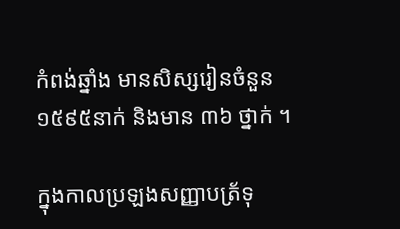កំពង់ឆ្នាំង មានសិស្សរៀនចំនួន ១៥៩៥នាក់ និងមាន ៣៦ ថ្នាក់ ។

ក្នុងកាលប្រឡងសញ្ញាបត្រ័ទុ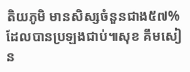តិយភូមិ មានសិស្សចំនួនជាង៥៧%ដែលបានប្រឡងជាប់៕សុខ គឹមសៀន